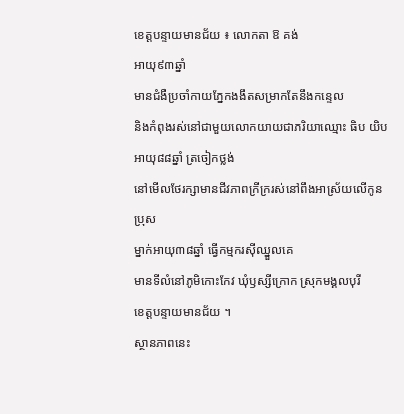ខេត្តបន្ទាយមានជ័យ ៖ លោកតា ឱ គង់
អាយុ៩៣ឆ្នាំ
មានជំងឺប្រចាំកាយភ្នែកងងឹតសម្រាកតែនឹងកន្ទេល
និងកំពុងរស់នៅជាមួយលោកយាយជាភរិយាឈ្មោះ ធិប យិប
អាយុ៨៨ឆ្នាំ ត្រចៀកថ្លង់
នៅមើលថែរក្សាមានជីវភាពក្រីក្ររស់នៅពឹងអាស្រ័យលើកូនប្រុស
ម្នាក់អាយុ៣៨ឆ្នាំ ធ្វើកម្មករស៊ីឈ្នួលគេ
មានទីលំនៅភូមិកោះកែវ ឃុំឫស្សីក្រោក ស្រុកមង្គលបុរី
ខេត្តបន្ទាយមានជ័យ ។
ស្ថានភាពនេះ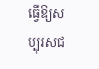ធ្វើឱ្យសប្បុរសជ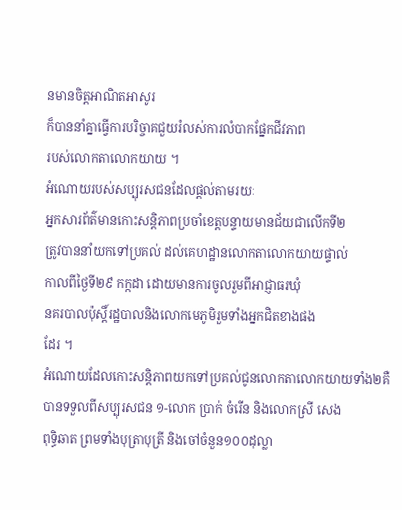នមានចិត្តអាណិតអាសូរ
ក៏បាននាំគ្នាធ្វើការបរិច្ចាគជួយរំលស់ការលំបាកផ្នែកជីវភាព
របស់លោកតាលោកយាយ ។
អំណោយរបស់សប្បុរសជនដែលផ្តល់តាមរយៈ
អ្នកសារព័ត៌មានកោះសន្តិភាពប្រចាំខេត្តបន្ទាយមានជ័យជាលើកទី២
ត្រូវបាននាំយកទៅប្រគល់ ដល់គេហដ្ឋានលោកតាលោកយាយផ្ទាល់
កាលពីថ្ងៃទី២៩ កក្កដា ដោយមានការចូលរួមពីអាជ្ញាធរឃុំ
នគរបាលប៉ុស្តិ៍រដ្ឋបាលនិងលោកមេភូមិរួមទាំងអ្នកជិតខាងផង
ដែរ ។
អំណោយដែលកោះសន្តិភាពយកទៅប្រគល់ជូនលោកតាលោកយាយទាំង២គឺ
បានទទួលពីសប្បុរសជន ១-លោក ប្រាក់ ចំរើន និងលោកស្រី សេង
ពុទ្ធិឆាត ព្រមទាំងបុត្រាបុត្រី និងចៅចំនួន១០០ដុល្លា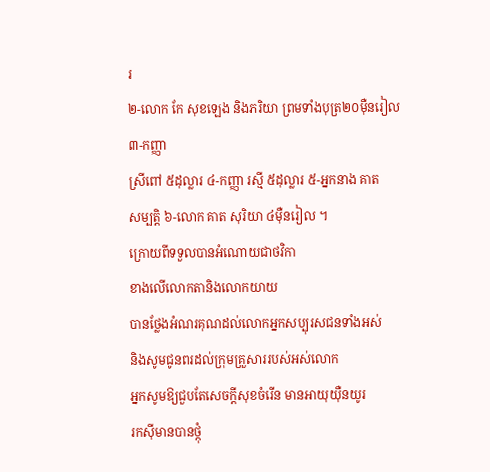រ
២-លោក កែ សុខឡេង និងភរិយា ព្រមទាំងបុត្រ២០ម៉ឺនរៀល ៣-កញ្ញា
ស្រីពៅ ៥ដុល្លារ ៤-កញ្ញា រស្មី ៥ដុល្លារ ៥-អ្នកនាង គាត
សម្បត្តិ ៦-លោក គាត សុរិយា ៤ម៉ឺនរៀល ។
ក្រោយពីទទួលបានអំណោយជាថវិកា
ខាងលើលោកតានិងលោកយាយ
បានថ្លែងអំណរគុណដល់លោកអ្នកសប្បុរសជនទាំងអស់
និងសូមជូនពរដល់ក្រុមគ្រួសាររបស់អស់លោក
អ្នកសូមឱ្យជួបតែសេចក្តីសុខចំរើន មានអាយុយ៉ឺនយូរ
រកស៊ីមានបានថ្កុំ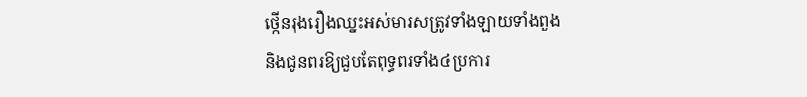ថ្កើនរុងរឿងឈ្នះអស់មារសត្រូវទាំងឡាយទាំងពួង
និងជូនពរឱ្យជួបតែពុទ្ធពរទាំង៤ប្រការ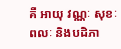គឺ អាយុ វណ្ណៈ សុខៈ
ពលៈ និងបដិភា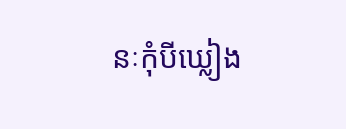នៈកុំបីឃ្លៀង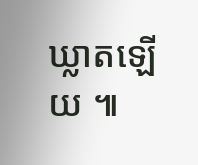ឃ្លាតឡើយ ៕